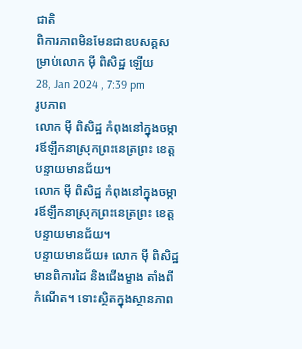ជាតិ
ពិការភាពមិនមែនជាឧបសគ្គសម្រាប់លោក ម៉ី ពិសិដ្ឋ ឡើយ
28, Jan 2024 , 7:39 pm
រូបភាព
លោក ម៉ី ពិសិដ្ឋ កំពុងនៅក្នុងចម្ការឪឡឹកនាស្រុកព្រះនេត្រព្រះ ខេត្តបន្ទាយមានជ័យ។
លោក ម៉ី ពិសិដ្ឋ កំពុងនៅក្នុងចម្ការឪឡឹកនាស្រុកព្រះនេត្រព្រះ ខេត្តបន្ទាយមានជ័យ។
បន្ទាយមានជ័យ៖ លោក ម៉ី ពិសិដ្ឋ មានពិការដៃ និងជើងម្ខាង តាំងពីកំណើត។ ទោះស្ថិតក្នុងស្ថានភាព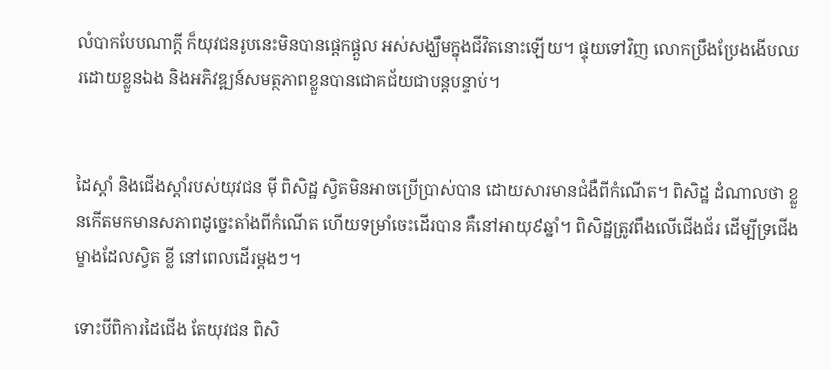លំបាកបែបណាក្ដី ក៏យុវជនរូបនេះមិនបានផ្តេកផ្តួល អស់សង្ឃឹមក្នុងជីវិតនោះឡើយ។ ផ្ទុយទៅវិញ លោកប្រឹងប្រែងងើបឈរដោយខ្លួនឯង និងអភិវឌ្ឍន៍សមត្ថភាពខ្លួនបានជោគជ័យជាបន្តបន្ទាប់។


ដៃស្ដាំ និងជើងស្ដាំរបស់យុវជន ម៉ី ពិសិដ្ឋ ស្វិតមិនអាចប្រើប្រាស់បាន ដោយសារមានជំងឺពីកំណើត។ ពិសិដ្ឋ ដំណាលថា ខ្លួនកើតមកមានសភាពដូច្នេះតាំងពីកំណើត ហើយទម្រាំចេះដើរបាន គឺនៅអាយុ៩ឆ្នាំ។ ពិសិដ្ឋត្រូវពឹងលើជើងជ័រ ដើម្បីទ្រជើងម្ខាងដែលស្វិត ខ្លី នៅពេលដើរម្ដងៗ។

ទោះបីពិការដៃជើង តែយុវជន ពិសិ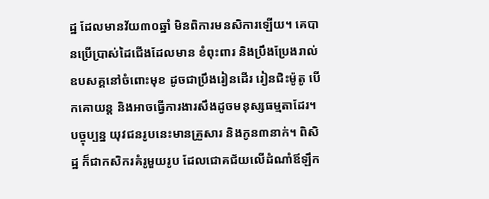ដ្ឋ ដែលមានវ័យ៣០ឆ្នាំ មិនពិការមនសិការឡើយ។ គេបានប្រើប្រាស់ដៃជើងដែលមាន ខំពុះពារ និងប្រឹងប្រែងរាល់ឧបសគ្គនៅចំពោះមុខ ដូចជាប្រឹងរៀនដើរ រៀនជិះម៉ូតូ បើកគោយន្ត និងអាចធ្វើការងារសឹងដូចមនុស្សធម្មតាដែរ។ បច្ចុប្បន្ន យុវជនរូបនេះមានគ្រួសារ និងកូន៣នាក់។ ពិសិដ្ឋ ក៏ជាកសិករគំរូមួយរូប ដែលជោគជ័យលើដំណាំឪឡឹក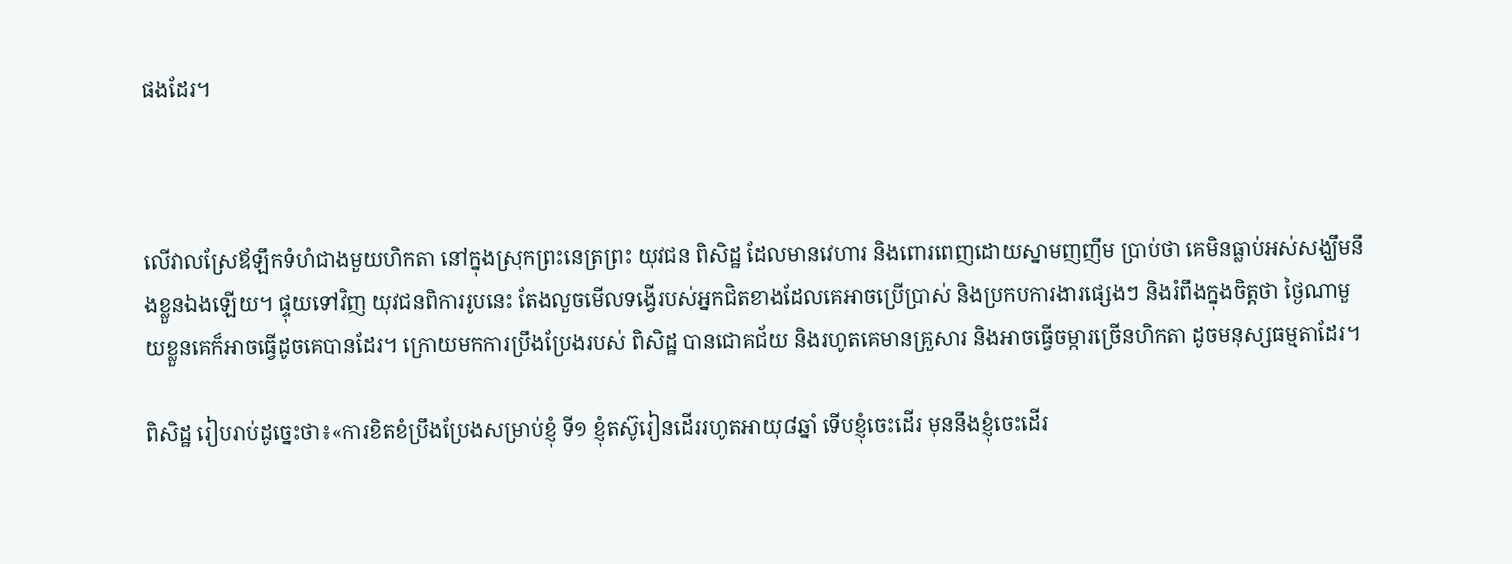ផងដែរ។



លើវាលស្រែឪឡឹកទំហំជាងមួយហិកតា នៅក្នុងស្រុកព្រះនេត្រព្រះ យុវជន ពិសិដ្ឋ ដែលមានវេហារ និងពោរពេញដោយស្នាមញញឹម ប្រាប់ថា គេមិនធ្លាប់អស់សង្ឃឹមនឹងខ្លួនឯងឡើយ។ ផ្ទុយទៅវិញ យុវជនពិការរូបនេះ តែងលួចមើលទង្វើរបស់អ្នកជិតខាងដែលគេអាចប្រើប្រាស់ និងប្រកបការងារផ្សេងៗ និងរំពឹងក្នុងចិត្តថា ថ្ងៃណាមួយខ្លួនគេក៏អាចធ្វើដូចគេបានដែរ។ ក្រោយមកការប្រឹងប្រែងរបស់ ពិសិដ្ឋ បានជោគជ័យ និងរហូតគេមានគ្រួសារ និងអាចធ្វើចម្ការច្រើនហិកតា ដូចមនុស្សធម្មតាដែរ។

ពិសិដ្ឋ រៀបរាប់ដូច្នេះថា៖«ការខិតខំប្រឹងប្រែងសម្រាប់ខ្ញុំ ទី១ ខ្ញុំតស៊ូរៀនដើររហូតអាយុ៨ឆ្នាំ ទើបខ្ញុំចេះដើរ មុននឹងខ្ញុំចេះដើរ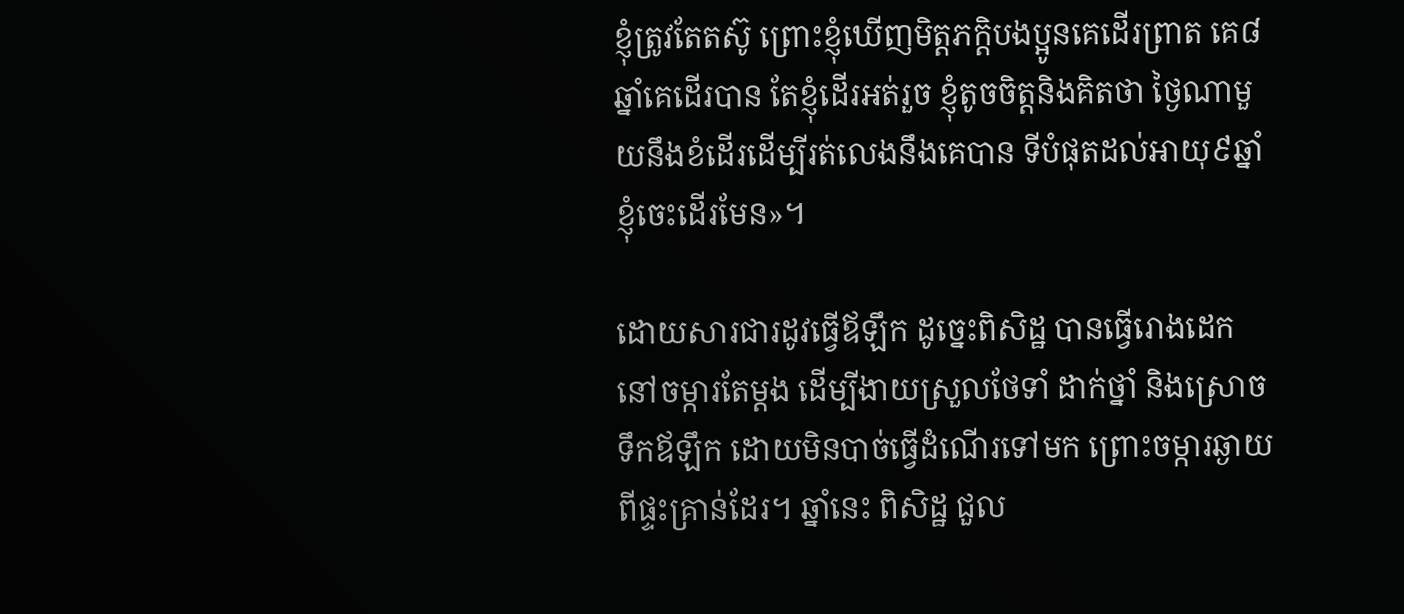ខ្ញុំត្រូវតែតស៊ូ ព្រោះខ្ញុំឃើញមិត្តភក្តិបងប្អូនគេដើរព្រាត គេ៨ឆ្នាំគេដើរបាន តែខ្ញុំដើរអត់រួច ខ្ញុំតូចចិត្តនិងគិតថា ថ្ងៃណាមួយនឹងខំដើរដើម្បីរត់លេងនឹងគេបាន ទីបំផុតដល់អាយុ៩ឆ្នាំខ្ញុំចេះដើរមែន»។

ដោយសារជារដូវធ្វើឪឡឹក ដូច្នេះពិសិដ្ឋ បានធ្វើរោងដេកនៅចម្ការតែម្ដង ដើម្បីងាយស្រួលថែទាំ ដាក់ថ្នាំ និងស្រោចទឹកឪឡឹក ដោយមិនបាច់ធ្វើដំណើរទៅមក ព្រោះចម្ការឆ្ងាយពីផ្ទះគ្រាន់ដែរ។ ឆ្នាំនេះ ពិសិដ្ឋ ជួល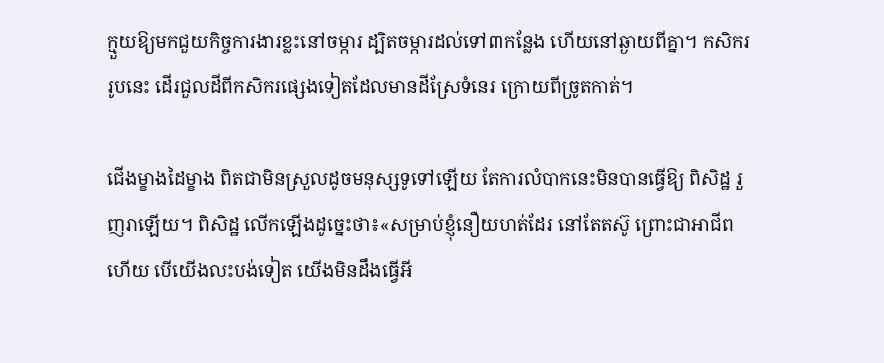ក្មួយឱ្យមកជួយកិច្ចការងារខ្លះនៅចម្ការ ដ្បិតចម្ការដល់ទៅ៣កន្លែង ហើយនៅឆ្ងាយពីគ្នា។ កសិកររូបនេះ ដើរជួលដីពីកសិករផ្សេងទៀតដែលមានដីស្រែទំនេរ ក្រោយពីច្រូតកាត់។

ជើងម្ខាងដៃម្ខាង ពិតជាមិនស្រួលដូចមនុស្សទូទៅឡើយ តែការលំបាកនេះមិនបានធ្វើឱ្យ ពិសិដ្ឋ រួញរាឡើយ។ ពិសិដ្ឋ លើកឡើងដូច្នេះថា៖«សម្រាប់ខ្ញុំនឿយហត់ដែរ នៅតែតស៊ូ ព្រោះជាអាជីពហើយ បើយើងលះបង់ទៀត យើងមិនដឹងធ្វើអី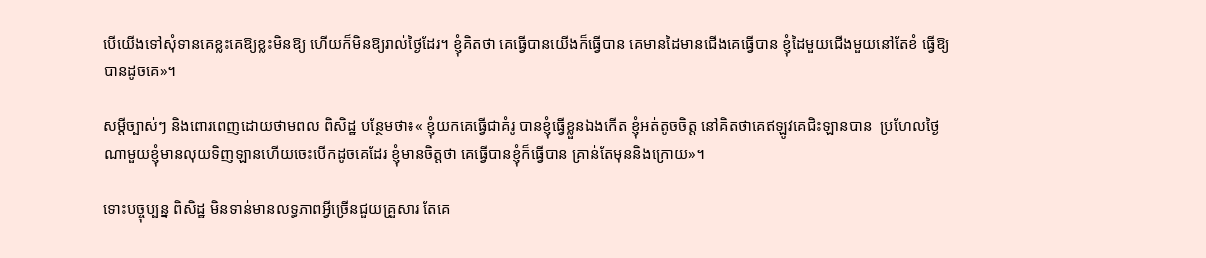បើយើងទៅសុំទានគេខ្លះគេឱ្យខ្លះមិនឱ្យ ហើយក៏មិនឱ្យរាល់ថ្ងៃដែរ។ ខ្ញុំគិតថា គេធ្វើបានយើងក៏ធ្វើបាន គេមានដៃមានជើងគេធ្វើបាន ខ្ញុំដៃមួយជើងមួយនៅតែខំ ធ្វើឱ្យបានដូចគេ»។

សម្ដីច្បាស់ៗ និងពោរពេញដោយថាមពល ពិសិដ្ឋ បន្ថែមថា៖« ខ្ញុំយកគេធ្វើជាគំរូ បានខ្ញុំធ្វើខ្លួនឯងកើត ខ្ញុំអត់តូចចិត្ត នៅគិតថាគេឥឡូវគេជិះឡានបាន  ប្រហែលថ្ងៃណាមួយខ្ញុំមានលុយទិញឡានហើយចេះបើកដូចគេដែរ ខ្ញុំមានចិត្តថា គេធ្វើបានខ្ញុំក៏ធ្វើបាន គ្រាន់តែមុននិងក្រោយ»។

ទោះបច្ចុប្បន្ន ពិសិដ្ឋ មិនទាន់មានលទ្ធភាពអ្វីច្រើនជួយគ្រួសារ តែគេ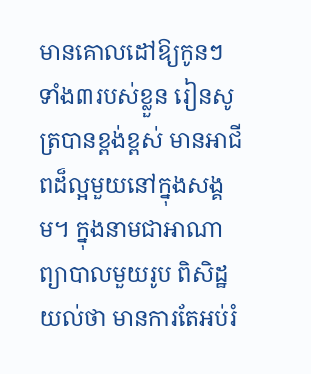មានគោលដៅឱ្យកូនៗទាំង៣របស់ខ្លួន រៀនសូត្របានខ្ពង់ខ្ពស់ មានអាជីពដ៏ល្អមួយនៅក្នុងសង្គម។ ក្នុងនាមជាអាណាព្យាបាលមួយរូប ពិសិដ្ឋ យល់ថា មានការតែអប់រំ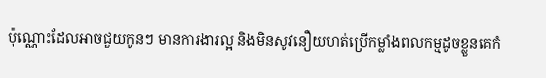ប៉ុណ្ណោះដែលអាចជួយកូនៗ មានការងារល្អ និងមិនសូវនឿយហត់ប្រើកម្លាំងពលកម្មដូចខ្លួនគេកំ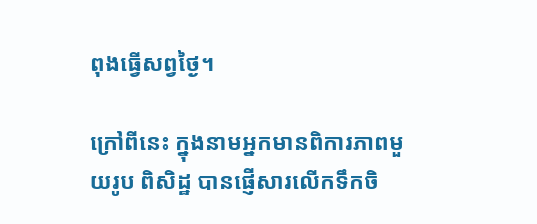ពុងធ្វើសព្វថ្ងៃ។

ក្រៅពីនេះ ក្នុងនាមអ្នកមានពិការភាពមួយរូប ពិសិដ្ឋ បានផ្ញើសារលើកទឹកចិ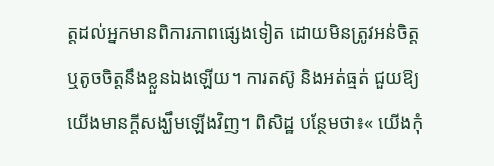ត្តដល់អ្នកមានពិការភាពផ្សេងទៀត ដោយមិនត្រូវអន់ចិត្តឬតូចចិត្តនឹងខ្លួនឯងឡើយ។ ការតស៊ូ និងអត់ធ្មត់ ជួយឱ្យយើងមានក្ដីសង្ឃឹមឡើងវិញ។ ពិសិដ្ឋ បន្ថែមថា៖« យើងកុំ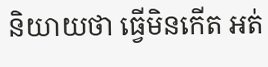និយាយថា ធ្វើមិនកើត អត់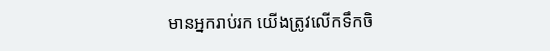មានអ្នករាប់រក យើងត្រូវលើកទឹកចិ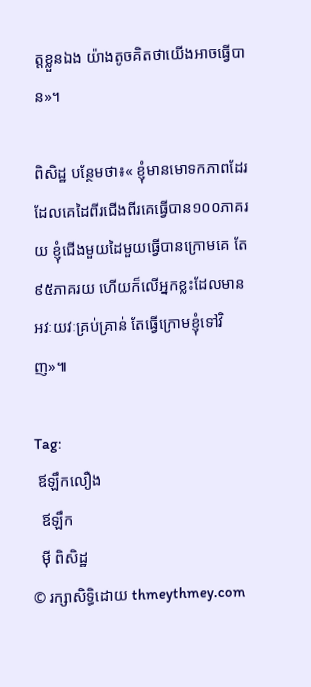ត្តខ្លួនឯង យ៉ាងតូចគិតថាយើងអាចធ្វើបាន»។

ពិសិដ្ឋ បន្ថែមថា៖« ខ្ញុំមានមោទកភាពដែរ ដែលគេដៃពីរជើងពីរគេធ្វើបាន១០០ភាគរយ ខ្ញុំជើងមួយដៃមួយធ្វើបានក្រោមគេ តែ៩៥ភាគរយ ហើយក៏លើអ្នកខ្លះដែលមានអវៈយវៈគ្រប់គ្រាន់ តែធ្វើក្រោមខ្ញុំទៅវិញ»៕

Tag:
 ឪឡឹកលឿង
  ឪឡឹក
  ម៉ី ពិសិដ្ឋ
© រក្សាសិទ្ធិដោយ thmeythmey.com